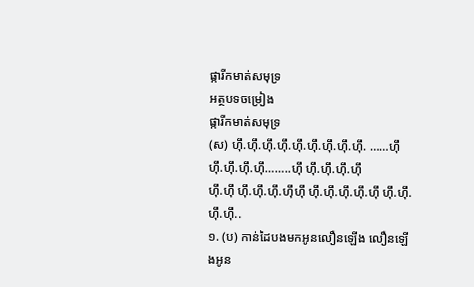ផ្ការីកមាត់សមុទ្រ
អត្ថបទចម្រៀង
ផ្ការីកមាត់សមុទ្រ
(ស) ហ៊ឹ.ហ៊ឹ.ហ៊ឹ.ហ៊ឹ.ហ៊ឹ.ហ៊ឹ.ហ៊ឹ.ហ៊ឹ.ហ៊ឹ. ……ហ៊ឹ ហ៊ឹ.ហ៊ឹ.ហ៊ឹ.ហ៊ឹ……..ហ៊ឹ ហ៊ឹ.ហ៊ឹ.ហ៊ឹ.ហ៊ឹ
ហ៊ឹ.ហ៊ឹ ហ៊ឹ.ហ៊ឹ.ហ៊ឹ.ហ៊ឹហ៊ឹ ហ៊ឹ.ហ៊ឹ.ហ៊ឹ.ហ៊ឹ.ហ៊ឹ ហ៊ឹ.ហ៊ឹ.ហ៊ឹ.ហ៊ឹ..
១. (ប) កាន់ដៃបងមកអូនលឿនឡើង លឿនឡើងអូន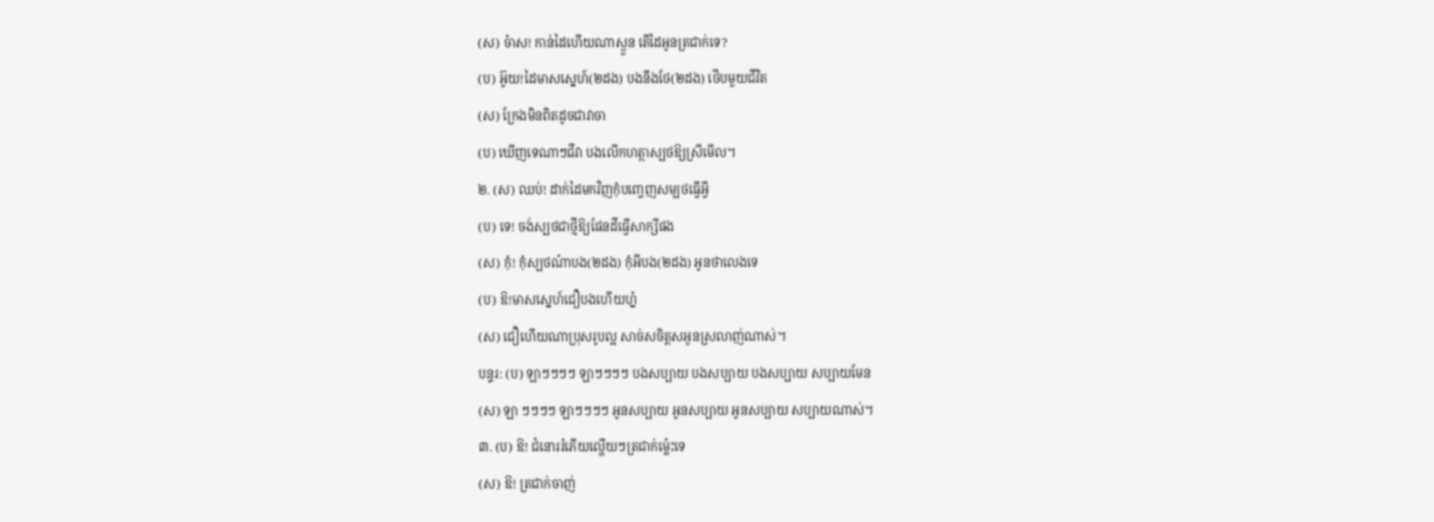(ស) ច៎ាស! កាន់ដៃហើយណាស្ងួន តើដៃអូនត្រជាក់ទេ?
(ប) អ៊ូយ!ដៃមាសស្នេហ៍(២ដង) បងនឹងថែ(២ដង) ថើបមួយជីវិត
(ស) ក្រែងមិនពិតដូចជាវាចា
(ប) ឃើញទេណាៗជីវា បងលើកហត្ថាស្បថឱ្យស្រីមើល។
២. (ស) ឈប់! ដាក់ដៃមកវិញកុំបញ្ចេញសម្បថធ្វើអ្វី
(ប) ទេ! ចង់ស្បថជាថ្មីឱ្យផែនដីធ្វើសាក្សីផង
(ស) កុំ! កុំស្បថណ៎ាបង(២ដង) កុំអីបង(២ដង) អូនថាលេងទេ
(ប) ឱ!មាសស្នេហ៍ជឿបងហើយហ្ន៎
(ស) ជឿហើយណាប្រុសរូបល្អ សាច់សចិត្តសអូនស្រលាញ់ណាស់។
បន្ទរ: (ប) ឡាៗៗៗៗ ឡាៗៗៗៗ បងសប្បាយ បងសប្បាយ បងសប្បាយ សប្បាយមែន
(ស) ឡា ៗៗៗៗ ឡាៗៗៗៗ អូនសប្បាយ អូនសប្បាយ អូនសប្បាយ សប្បាយណាស់។
៣. (ប) ឱ! ជំនោររំភើយល្ហើយៗត្រជាក់ម្ល៉េះទេ
(ស) ឱ! ត្រជាក់ចាញ់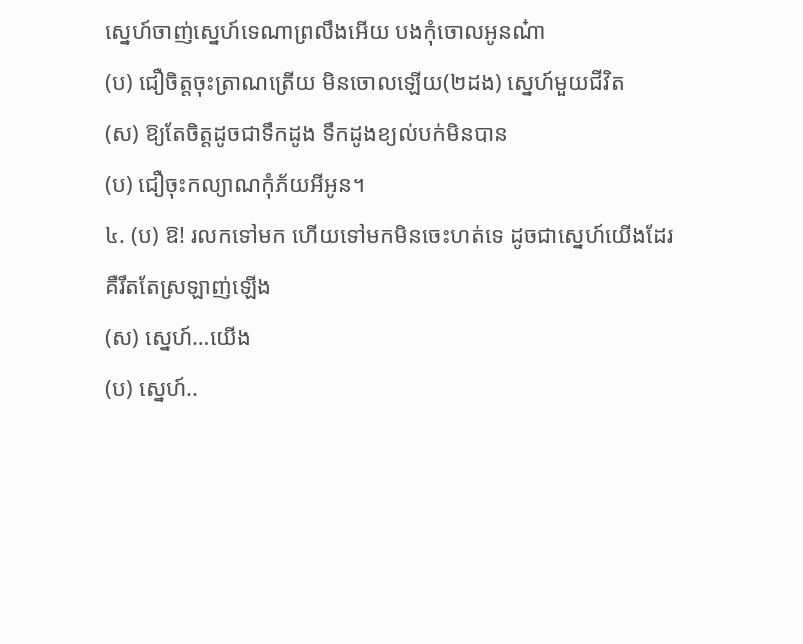ស្នេហ៍ចាញ់ស្នេហ៍ទេណាព្រលឹងអើយ បងកុំចោលអូនណ៎ា
(ប) ជឿចិត្តចុះត្រាណត្រើយ មិនចោលឡើយ(២ដង) ស្នេហ៍មួយជីវិត
(ស) ឱ្យតែចិត្តដូចជាទឹកដូង ទឹកដូងខ្យល់បក់មិនបាន
(ប) ជឿចុះកល្យាណកុំភ័យអីអូន។
៤. (ប) ឱ! រលកទៅមក ហើយទៅមកមិនចេះហត់ទេ ដូចជាស្នេហ៍យើងដែរ គឺរឹតតែស្រឡាញ់ឡើង
(ស) ស្នេហ៍…យើង
(ប) ស្នេហ៍..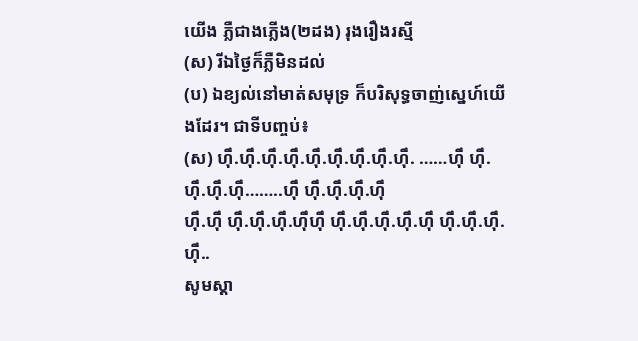យើង ភ្លឺជាងភ្លើង(២ដង) រុងរឿងរស្មី
(ស) រីឯថ្ងៃក៏ភ្លឺមិនដល់
(ប) ឯខ្យល់នៅមាត់សមុទ្រ ក៏បរិសុទ្ធចាញ់ស្នេហ៍យើងដែរ។ ជាទីបញ្ចប់៖
(ស) ហ៊ឹ.ហ៊ឹ.ហ៊ឹ.ហ៊ឹ.ហ៊ឹ.ហ៊ឹ.ហ៊ឹ.ហ៊ឹ.ហ៊ឹ. ……ហ៊ឹ ហ៊ឹ.ហ៊ឹ.ហ៊ឹ.ហ៊ឹ……..ហ៊ឹ ហ៊ឹ.ហ៊ឹ.ហ៊ឹ.ហ៊ឹ
ហ៊ឹ.ហ៊ឹ ហ៊ឹ.ហ៊ឹ.ហ៊ឹ.ហ៊ឹហ៊ឹ ហ៊ឹ.ហ៊ឹ.ហ៊ឹ.ហ៊ឹ.ហ៊ឹ ហ៊ឹ.ហ៊ឹ.ហ៊ឹ.ហ៊ឹ..
សូមស្ដា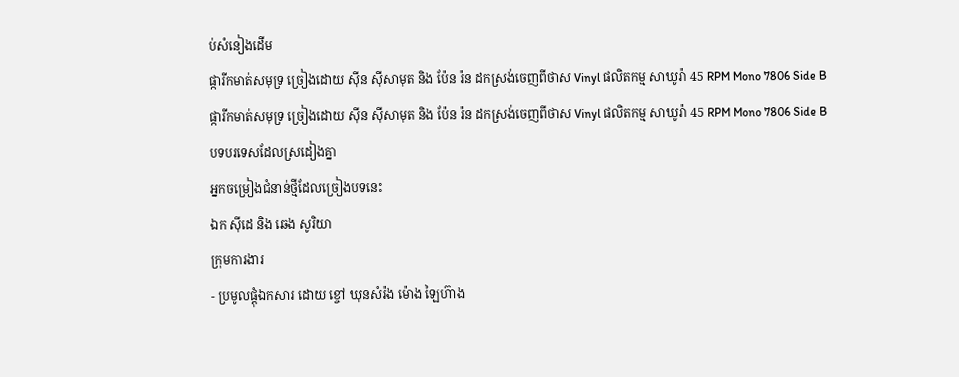ប់សំនៀងដើម
ផ្ការីកមាត់សមុទ្រ ច្រៀងដោយ ស៊ីន ស៊ីសាមុត និង ប៉ែន រ៉ន ដកស្រង់ចេញពីថាស Vinyl ផលិតកម្ម សាឃូរ៉ា 45 RPM Mono 7806 Side B
ផ្ការីកមាត់សមុទ្រ ច្រៀងដោយ ស៊ីន ស៊ីសាមុត និង ប៉ែន រ៉ន ដកស្រង់ចេញពីថាស Vinyl ផលិតកម្ម សាឃូរ៉ា 45 RPM Mono 7806 Side B
បទបរទេសដែលស្រដៀងគ្នា
អ្នកចម្រៀងជំនាន់ថ្មីដែលច្រៀងបទនេះ
ឯក សុីដេ និង ឆេង សូរិយា
ក្រុមការងារ
- ប្រមូលផ្ដុំឯកសារ ដោយ ខ្ចៅ ឃុនសំរ៉ង ម៉ោង ឡៃហ៊ាង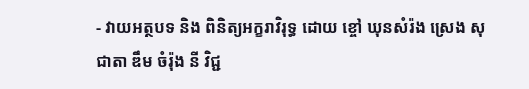- វាយអត្ថបទ និង ពិនិត្យអក្ខរាវិរុទ្ធ ដោយ ខ្ចៅ ឃុនសំរ៉ង ស្រេង សុជាតា ឌឹម ចំរ៉ុង នី វិជ្ជ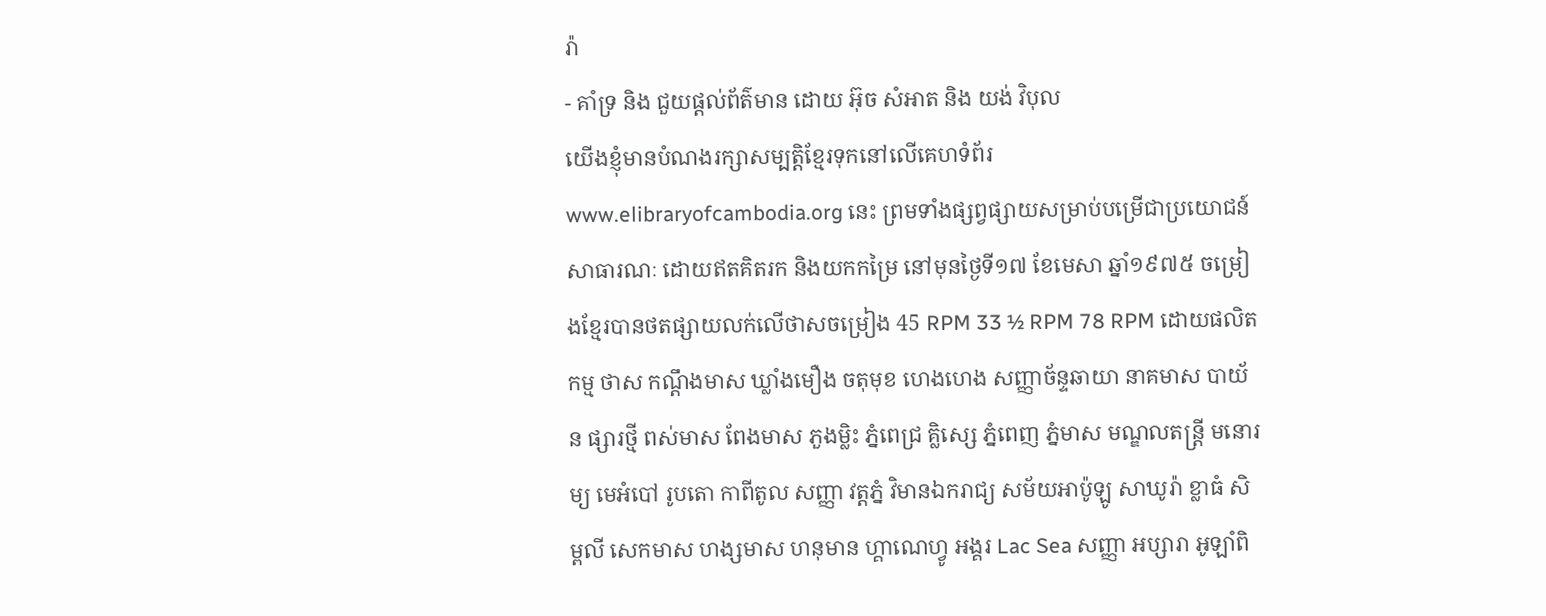រ៉ា
- គាំទ្រ និង ជួយផ្ដល់ព័ត៌មាន ដោយ អ៊ុច សំអាត និង យង់ វិបុល
យើងខ្ញុំមានបំណងរក្សាសម្បត្តិខ្មែរទុកនៅលើគេហទំព័រ www.elibraryofcambodia.org នេះ ព្រមទាំងផ្សព្វផ្សាយសម្រាប់បម្រើជាប្រយោជន៍សាធារណៈ ដោយឥតគិតរក និងយកកម្រៃ នៅមុនថ្ងៃទី១៧ ខែមេសា ឆ្នាំ១៩៧៥ ចម្រៀងខ្មែរបានថតផ្សាយលក់លើថាសចម្រៀង 45 RPM 33 ½ RPM 78 RPM ដោយផលិតកម្ម ថាស កណ្ដឹងមាស ឃ្លាំងមឿង ចតុមុខ ហេងហេង សញ្ញាច័ន្ទឆាយា នាគមាស បាយ័ន ផ្សារថ្មី ពស់មាស ពែងមាស ភួងម្លិះ ភ្នំពេជ្រ គ្លិស្សេ ភ្នំពេញ ភ្នំមាស មណ្ឌលតន្រ្តី មនោរម្យ មេអំបៅ រូបតោ កាពីតូល សញ្ញា វត្តភ្នំ វិមានឯករាជ្យ សម័យអាប៉ូឡូ សាឃូរ៉ា ខ្លាធំ សិម្ពលី សេកមាស ហង្សមាស ហនុមាន ហ្គាណេហ្វូ អង្គរ Lac Sea សញ្ញា អប្សារា អូឡាំពិ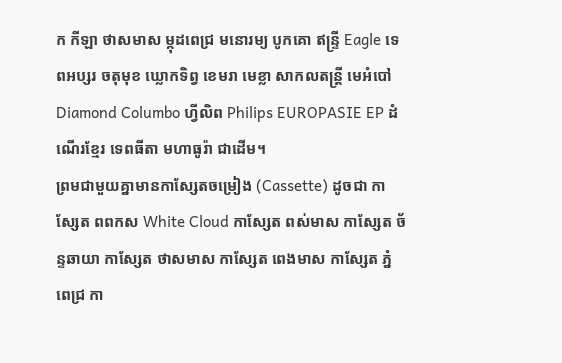ក កីឡា ថាសមាស ម្កុដពេជ្រ មនោរម្យ បូកគោ ឥន្ទ្រី Eagle ទេពអប្សរ ចតុមុខ ឃ្លោកទិព្វ ខេមរា មេខ្លា សាកលតន្ត្រី មេអំបៅ Diamond Columbo ហ្វីលិព Philips EUROPASIE EP ដំណើរខ្មែរ ទេពធីតា មហាធូរ៉ា ជាដើម។
ព្រមជាមួយគ្នាមានកាសែ្សតចម្រៀង (Cassette) ដូចជា កាស្សែត ពពកស White Cloud កាស្សែត ពស់មាស កាស្សែត ច័ន្ទឆាយា កាស្សែត ថាសមាស កាស្សែត ពេងមាស កាស្សែត ភ្នំពេជ្រ កា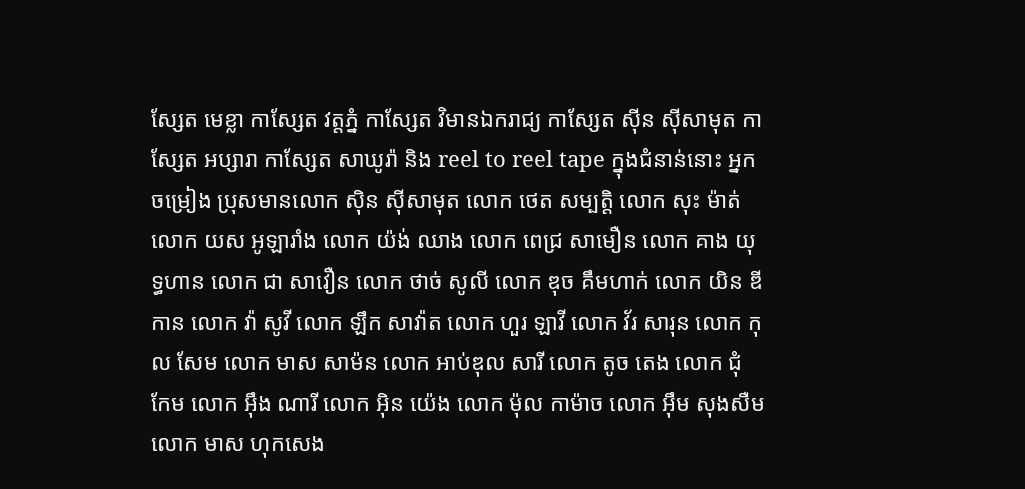ស្សែត មេខ្លា កាស្សែត វត្តភ្នំ កាស្សែត វិមានឯករាជ្យ កាស្សែត ស៊ីន ស៊ីសាមុត កាស្សែត អប្សារា កាស្សែត សាឃូរ៉ា និង reel to reel tape ក្នុងជំនាន់នោះ អ្នកចម្រៀង ប្រុសមានលោក ស៊ិន ស៊ីសាមុត លោក ថេត សម្បត្តិ លោក សុះ ម៉ាត់ លោក យស អូឡារាំង លោក យ៉ង់ ឈាង លោក ពេជ្រ សាមឿន លោក គាង យុទ្ធហាន លោក ជា សាវឿន លោក ថាច់ សូលី លោក ឌុច គឹមហាក់ លោក យិន ឌីកាន លោក វ៉ា សូវី លោក ឡឹក សាវ៉ាត លោក ហួរ ឡាវី លោក វ័រ សារុន លោក កុល សែម លោក មាស សាម៉ន លោក អាប់ឌុល សារី លោក តូច តេង លោក ជុំ កែម លោក អ៊ឹង ណារី លោក អ៊ិន យ៉េង លោក ម៉ុល កាម៉ាច លោក អ៊ឹម សុងសឺម លោក មាស ហុកសេង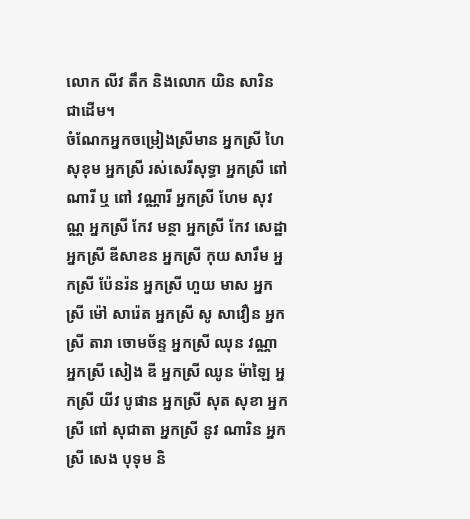លោក លីវ តឹក និងលោក យិន សារិន ជាដើម។
ចំណែកអ្នកចម្រៀងស្រីមាន អ្នកស្រី ហៃ សុខុម អ្នកស្រី រស់សេរីសុទ្ធា អ្នកស្រី ពៅ ណារី ឬ ពៅ វណ្ណារី អ្នកស្រី ហែម សុវណ្ណ អ្នកស្រី កែវ មន្ថា អ្នកស្រី កែវ សេដ្ឋា អ្នកស្រី ឌីសាខន អ្នកស្រី កុយ សារឹម អ្នកស្រី ប៉ែនរ៉ន អ្នកស្រី ហួយ មាស អ្នកស្រី ម៉ៅ សារ៉េត អ្នកស្រី សូ សាវឿន អ្នកស្រី តារា ចោមច័ន្ទ អ្នកស្រី ឈុន វណ្ណា អ្នកស្រី សៀង ឌី អ្នកស្រី ឈូន ម៉ាឡៃ អ្នកស្រី យីវ បូផាន អ្នកស្រី សុត សុខា អ្នកស្រី ពៅ សុជាតា អ្នកស្រី នូវ ណារិន អ្នកស្រី សេង បុទុម និ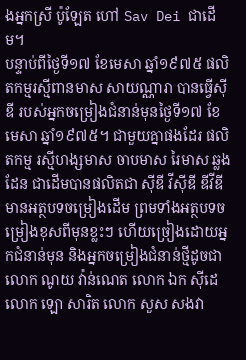ងអ្នកស្រី ប៉ូឡែត ហៅ Sav Dei ជាដើម។
បន្ទាប់ពីថ្ងៃទី១៧ ខែមេសា ឆ្នាំ១៩៧៥ ផលិតកម្មរស្មីពានមាស សាយណ្ណារា បានធ្វើស៊ីឌី របស់អ្នកចម្រៀងជំនាន់មុនថ្ងៃទី១៧ ខែមេសា ឆ្នាំ១៩៧៥។ ជាមួយគ្នាផងដែរ ផលិតកម្ម រស្មីហង្សមាស ចាបមាស រៃមាស ឆ្លងដែន ជាដើមបានផលិតជា ស៊ីឌី វីស៊ីឌី ឌីវីឌី មានអត្ថបទចម្រៀងដើម ព្រមទាំងអត្ថបទចម្រៀងខុសពីមុនខ្លះៗ ហើយច្រៀងដោយអ្នកជំនាន់មុន និងអ្នកចម្រៀងជំនាន់ថ្មីដូចជា លោក ណូយ វ៉ាន់ណេត លោក ឯក ស៊ីដេ លោក ឡោ សារិត លោក សួស សងវា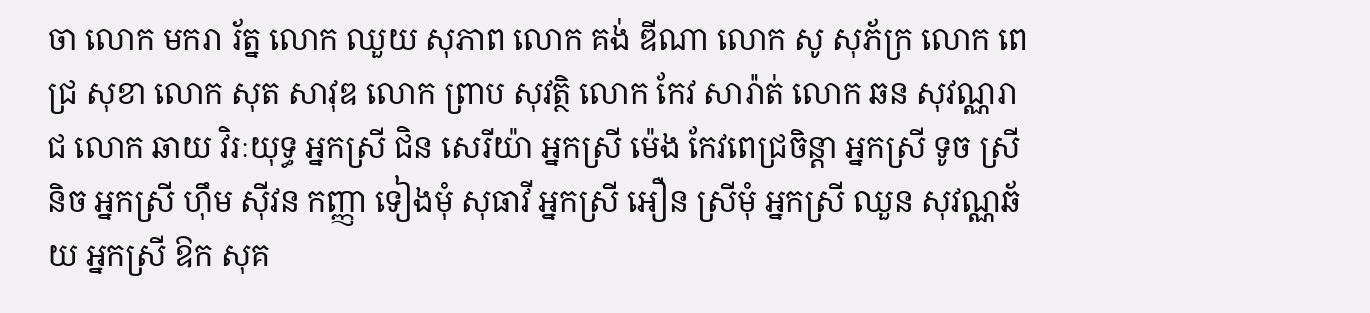ចា លោក មករា រ័ត្ន លោក ឈួយ សុភាព លោក គង់ ឌីណា លោក សូ សុភ័ក្រ លោក ពេជ្រ សុខា លោក សុត សាវុឌ លោក ព្រាប សុវត្ថិ លោក កែវ សារ៉ាត់ លោក ឆន សុវណ្ណរាជ លោក ឆាយ វិរៈយុទ្ធ អ្នកស្រី ជិន សេរីយ៉ា អ្នកស្រី ម៉េង កែវពេជ្រចិន្តា អ្នកស្រី ទូច ស្រីនិច អ្នកស្រី ហ៊ឹម ស៊ីវន កញ្ញា ទៀងមុំ សុធាវី អ្នកស្រី អឿន ស្រីមុំ អ្នកស្រី ឈួន សុវណ្ណឆ័យ អ្នកស្រី ឱក សុគ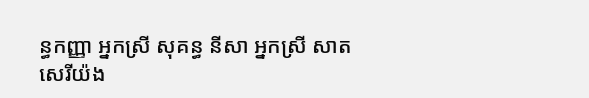ន្ធកញ្ញា អ្នកស្រី សុគន្ធ នីសា អ្នកស្រី សាត សេរីយ៉ង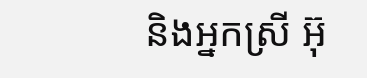និងអ្នកស្រី អ៊ុ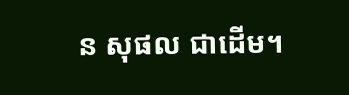ន សុផល ជាដើម។